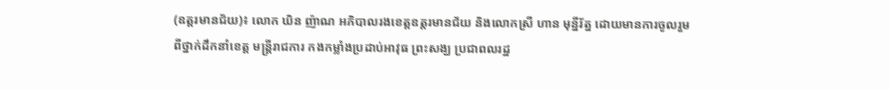(ឧត្តរមានជ័យ)៖ លោក ឃិន ញ៉ាណ អភិបាលរងខេត្តឧត្តរមានជ័យ និងលោកស្រី ហាន មុន្នីរ័ត្ន ដោយមានការចូលរួមពីថ្នាក់ដឹកនាំខេត្ត មន្ត្រីរាជការ កងកម្លាំងប្រដាប់អាវុធ ព្រះសង្ឃ ប្រជាពលរដ្ឋ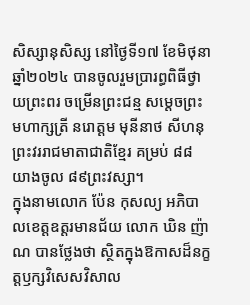សិស្សានុសិស្ស នៅថ្ងៃទី១៧ ខែមិថុនា ឆ្នាំ២០២៤ បានចូលរួមប្រារព្ធពិធីថ្វាយព្រះពរ ចម្រើនព្រះជន្ម សម្តេចព្រះមហាក្សត្រី នរោត្តម មុនីនាថ សីហនុ ព្រះវររាជមាតាជាតិខ្មែរ គម្រប់ ៨៨ យាងចូល ៨៩ព្រះវស្សា។
ក្នុងនាមលោក ប៉ែន កុសល្យ អភិបាលខេត្តឧត្តរមានជ័យ លោក ឃិន ញ៉ាណ បានថ្លែងថា ស្ថិតក្នុងឱកាសដ៏នក្ខត្តឫក្សវិសេសវិសាល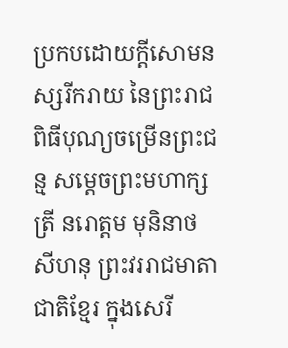ប្រកបដោយក្តីសោមនស្សរីករាយ នៃព្រះរាជពិធីបុណ្យចម្រើនព្រះជន្ម សម្តេចព្រះមហាក្សត្រី នរោត្តម មុនិនាថ សីហនុ ព្រះវររាជមាតាជាតិខ្មែរ ក្នុងសេរី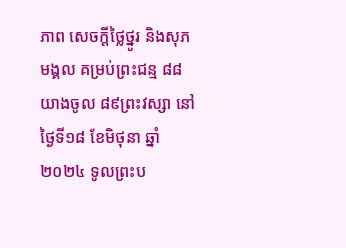ភាព សេចក្តីថ្លៃថ្នូរ និងសុភមង្គល គម្រប់ព្រះជន្ម ៨៨ យាងចូល ៨៩ព្រះវស្សា នៅថ្ងៃទី១៨ ខែមិថុនា ឆ្នាំ២០២៤ ទូលព្រះប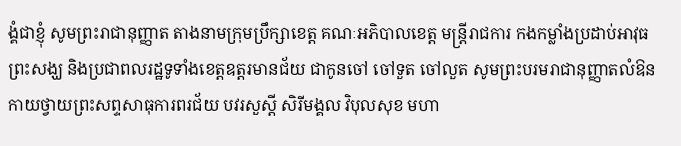ង្គំជាខ្ញុំ សូមព្រះរាជានុញ្ញាត តាងនាមក្រុមប្រឹក្សាខេត្ត គណៈអភិបាលខេត្ត មន្ត្រីរាជការ កងកម្លាំងប្រដាប់អាវុធ ព្រះសង្ឃ និងប្រជាពលរដ្ឋទូទាំងខេត្តឧត្តរមានជ័យ ជាកូនចៅ ចៅទួត ចៅលួត សូមព្រះបរមរាជានុញ្ញាតលំឱនកាយថ្វាយព្រះសព្ទសាធុការពរជ័យ បវរសួស្តី សិរីមង្គល វិបុលសុខ មហា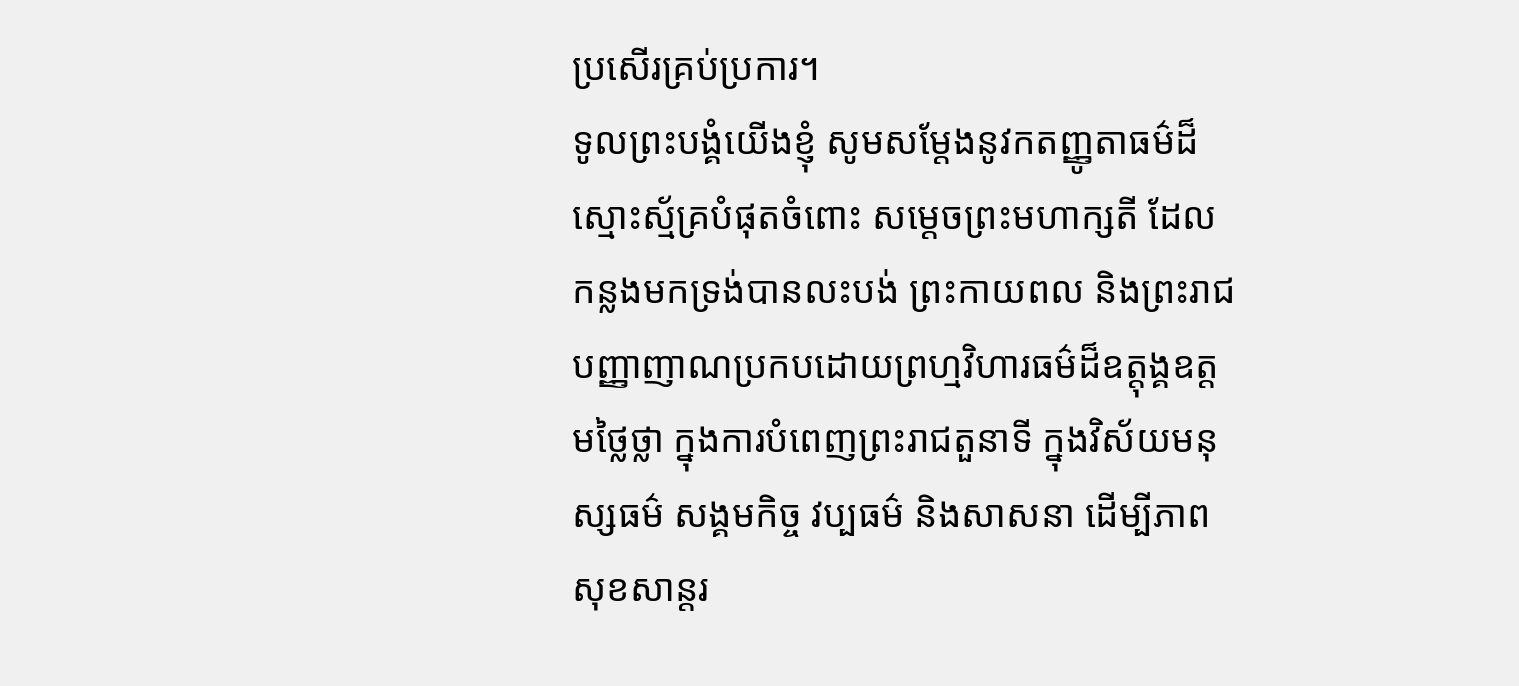ប្រសើរគ្រប់ប្រការ។
ទូលព្រះបង្គំយើងខ្ញុំ សូមសម្តែងនូវកតញ្ញូតាធម៌ដ៏ស្មោះស្ម័គ្របំផុតចំពោះ សម្តេចព្រះមហាក្សតី ដែលកន្លងមកទ្រង់បានលះបង់ ព្រះកាយពល និងព្រះរាជបញ្ញាញាណប្រកបដោយព្រហ្មវិហារធម៌ដ៏ឧត្តុង្គឧត្តមថ្លៃថ្លា ក្នុងការបំពេញព្រះរាជតួនាទី ក្នុងវិស័យមនុស្សធម៌ សង្គមកិច្ច វប្បធម៌ និងសាសនា ដើម្បីភាពសុខសាន្តរ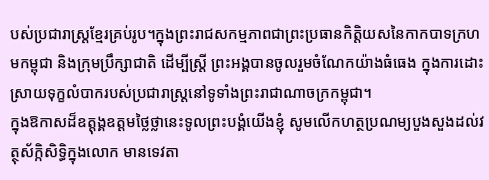បស់ប្រជារាស្ត្រខ្មែរគ្រប់រូប។ក្នុងព្រះរាជសកម្មភាពជាព្រះប្រធានកិត្តិយសនៃកាកបាទក្រហមកម្ពុជា និងក្រុមប្រឹក្សាជាតិ ដើម្បីស្ត្រី ព្រះអង្គបានចូលរួមចំណែកយ៉ាងធំធេង ក្នុងការដោះស្រាយទុក្ខលំបាករបស់ប្រជារាស្ត្រនៅទូទាំងព្រះរាជាណាចក្រកម្ពុជា។
ក្នុងឱកាសដ៏ឧត្តុង្គឧត្តមថ្លៃថ្លានេះទូលព្រះបង្គំយើងខ្ញុំ សូមលើកហត្ថប្រណម្យបួងសួងដល់វត្ថុស័ក្កិសិទ្ធិក្នុងលោក មានទេវតា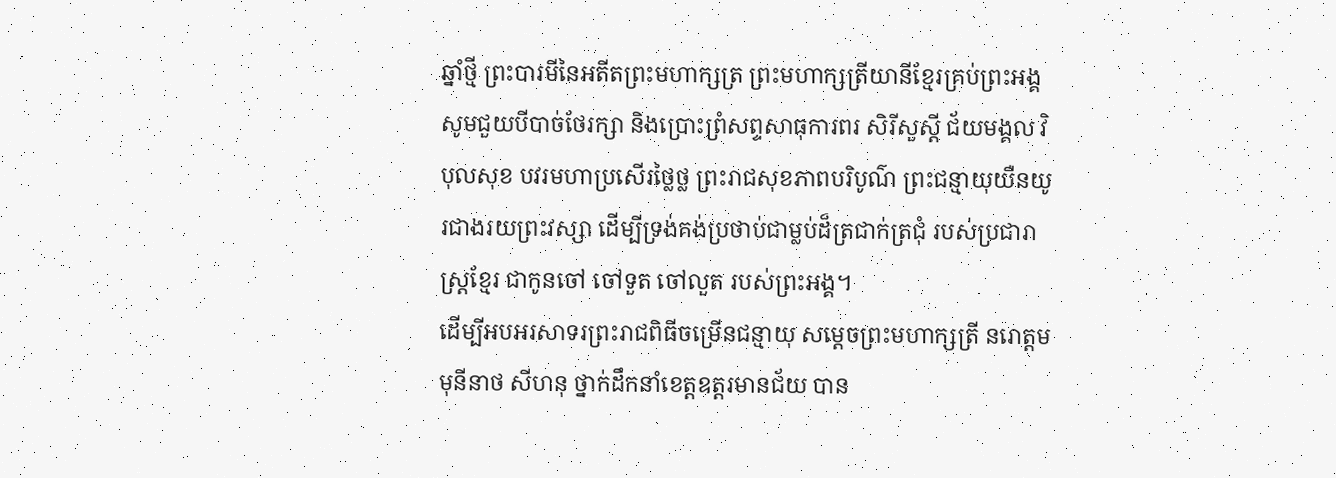ឆ្នាំថ្មី ព្រះបារមីនៃអតីតព្រះមហាក្សត្រ ព្រះមហាក្សត្រីយានីខ្មែរគ្រប់ព្រះអង្គសូមជួយបីបាច់ថែរក្សា និងប្រោះព្រំសព្ទសាធុការពរ សិរីសួស្ដី ជ័យមង្គល វិបុលសុខ បវរមហាប្រសើរថ្លៃថ្ល ព្រះរាជសុខភាពបរិបូណ៌ ព្រះជន្មាយុយឺនយូរជាងរយព្រះវស្សា ដើម្បីទ្រង់គង់ប្រថាប់ជាម្លប់ដ៏ត្រជាក់ត្រជុំ របស់ប្រជារាស្ត្រខ្មែរ ជាកូនចៅ ចៅទួត ចៅលួត របស់ព្រះអង្គ។
ដើម្បីអបអរសាទរព្រះរាជពិធីចម្រើនជន្មាយុ សម្តេចព្រះមហាក្សត្រី នរោត្តម មុនីនាថ សីហនុ ថ្នាក់ដឹកនាំខេត្តឧត្តរមានជ័យ បាន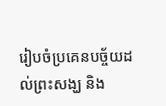រៀបចំប្រគេនបច្ច័យដល់ព្រះសង្ឃ និង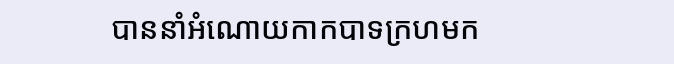បាននាំអំណោយកាកបាទក្រហមក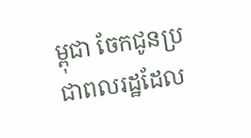ម្ពុជា ចែកជូនប្រជាពលរដ្ឋដែល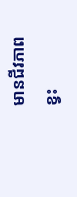មានជីវភាពខ្វះ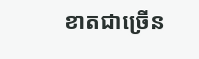ខាតជាច្រើន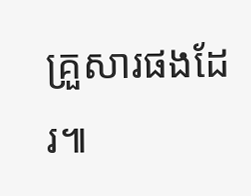គ្រួសារផងដែរ៕